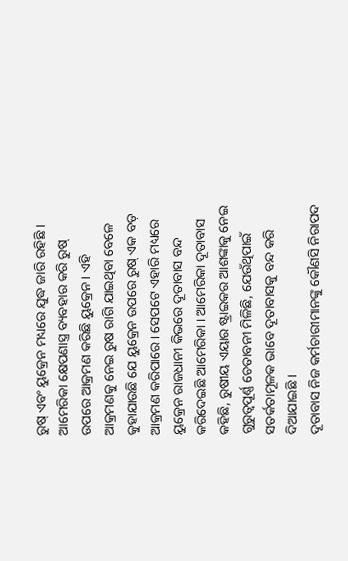ରୁଷ୍ ଏବଂ ୟୁକ୍ରେନ ମଧ୍ୟରେ ଯୁଦ୍ଧ ଜାରି ରହିଛି । ଆମେରିକା କ୍ଷେପଣାସ୍ତ୍ର ବ୍ୟବହାର କରି ରୁଷ୍ ଉପରେ ଆକ୍ରମଣ କରିଛି ୟୁକ୍ରେନ । ଏହି ଆକ୍ରମଣକୁ ନେଇ ରୁଷ ରାଗି ଯାଇଥିବା ବେଳେ କୁହାଯାଉଛି ଯେ ୟୁକ୍ରେନ ଉପରେ ରୁଷ୍ ଏକ ବଡ଼ ଆକ୍ରମଣ କରିପାରେ । ସେପଟେ ଏହାରି ମଧ୍ୟରେ ୟୁକ୍ରେନ ରାଜଧାନୀ କିଭରେ ଦୂତାବାସ ବନ୍ଦ କରିଦେଇଛି ଆମେରିକା । ଆମେରିକା ଦୂତାବାସ କହିଛି, ରୁଷୀୟ ଏୟାର ଷ୍ଟ୍ରାଇକର ଆଶଙ୍କାକୁ ନେଇ ଗୁରୁତ୍ୱପୂର୍ଣ୍ଣ ଚେତାବନୀ ମିଳିଛି, ଯେଉଁଥିପାଇଁ ସତର୍କତାମୂଳକ ଭାବେ ଦୂତାବାସକୁ ବନ୍ଦ କରି ଦିଆଯାଇଛି ।
ଦୂତାବାସ ନିଜ କର୍ମଚାରୀମାନଙ୍କୁ କୌଣସି ନିରାପଦ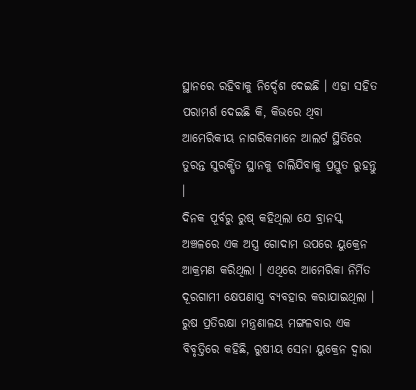ସ୍ଥାନରେ ରହିବାକୁ ନିର୍ଦ୍ଦେଶ ଦେଇଛି । ଏହା ସହିତ ପରାମର୍ଶ ଦେଇଛି କି, କିଭରେ ଥିବା ଆମେରିକୀୟ ନାଗରିକମାନେ ଆଲର୍ଟ ସ୍ଥିତିରେ ତୁରନ୍ତ ସୁରକ୍ଷିତ ସ୍ଥାନକୁ ଚାଲିଯିବାକୁ ପ୍ରସ୍ତୁତ ରୁହନ୍ତୁ ।
ଦିନକ ପୂର୍ବରୁ ରୁଷ୍ କହିଥିଲା ଯେ ବ୍ରାନସ୍କ ଅଞ୍ଚଳରେ ଏକ ଅସ୍ତ୍ର ଗୋଦାମ ଉପରେ ୟୁକ୍ରେନ ଆକ୍ରମଣ କରିଥିଲା । ଏଥିରେ ଆମେରିକା ନିର୍ମିତ ଦୂରଗାମୀ କ୍ଷେପଣାସ୍ତ୍ର ବ୍ୟବହାର କରାଯାଇଥିଲା ।
ରୁଷ ପ୍ରତିରକ୍ଷା ମନ୍ତ୍ରଣାଳୟ ମଙ୍ଗଳବାର ଏକ ବିବୃତ୍ତିରେ କହିଛି, ରୁଷୀୟ ସେନା ୟୁକ୍ରେନ ଦ୍ୱାରା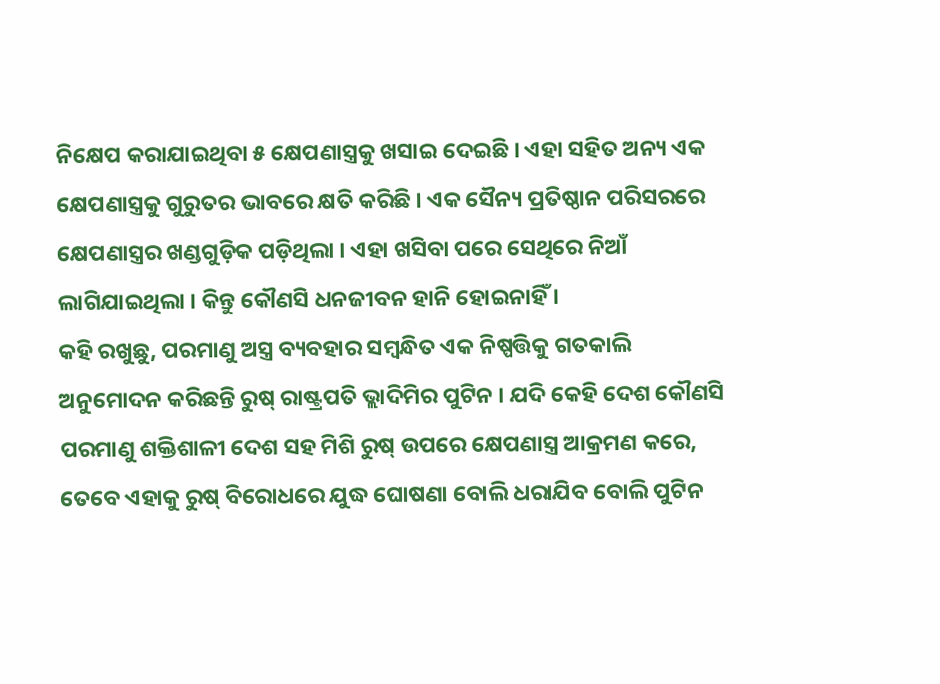ନିକ୍ଷେପ କରାଯାଇଥିବା ୫ କ୍ଷେପଣାସ୍ତ୍ରକୁ ଖସାଇ ଦେଇଛି । ଏହା ସହିତ ଅନ୍ୟ ଏକ କ୍ଷେପଣାସ୍ତ୍ରକୁ ଗୁରୁତର ଭାବରେ କ୍ଷତି କରିଛି । ଏକ ସୈନ୍ୟ ପ୍ରତିଷ୍ଠାନ ପରିସରରେ କ୍ଷେପଣାସ୍ତ୍ରର ଖଣ୍ଡଗୁଡ଼ିକ ପଡ଼ିଥିଲା । ଏହା ଖସିବା ପରେ ସେଥିରେ ନିଆଁ ଲାଗିଯାଇଥିଲା । କିନ୍ତୁ କୌଣସି ଧନଜୀବନ ହାନି ହୋଇନାହିଁ ।
କହି ରଖୁଛୁ, ପରମାଣୁ ଅସ୍ତ୍ର ବ୍ୟବହାର ସମ୍ବନ୍ଧିତ ଏକ ନିଷ୍ପତ୍ତିକୁ ଗତକାଲି ଅନୁମୋଦନ କରିଛନ୍ତି ରୁଷ୍ ରାଷ୍ଟ୍ରପତି ଭ୍ଲାଦିମିର ପୁଟିନ । ଯଦି କେହି ଦେଶ କୌଣସି ପରମାଣୁ ଶକ୍ତିଶାଳୀ ଦେଶ ସହ ମିଶି ରୁଷ୍ ଉପରେ କ୍ଷେପଣାସ୍ତ୍ର ଆକ୍ରମଣ କରେ, ତେବେ ଏହାକୁ ରୁଷ୍ ବିରୋଧରେ ଯୁଦ୍ଧ ଘୋଷଣା ବୋଲି ଧରାଯିବ ବୋଲି ପୁଟିନ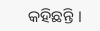କହିଛନ୍ତି ।